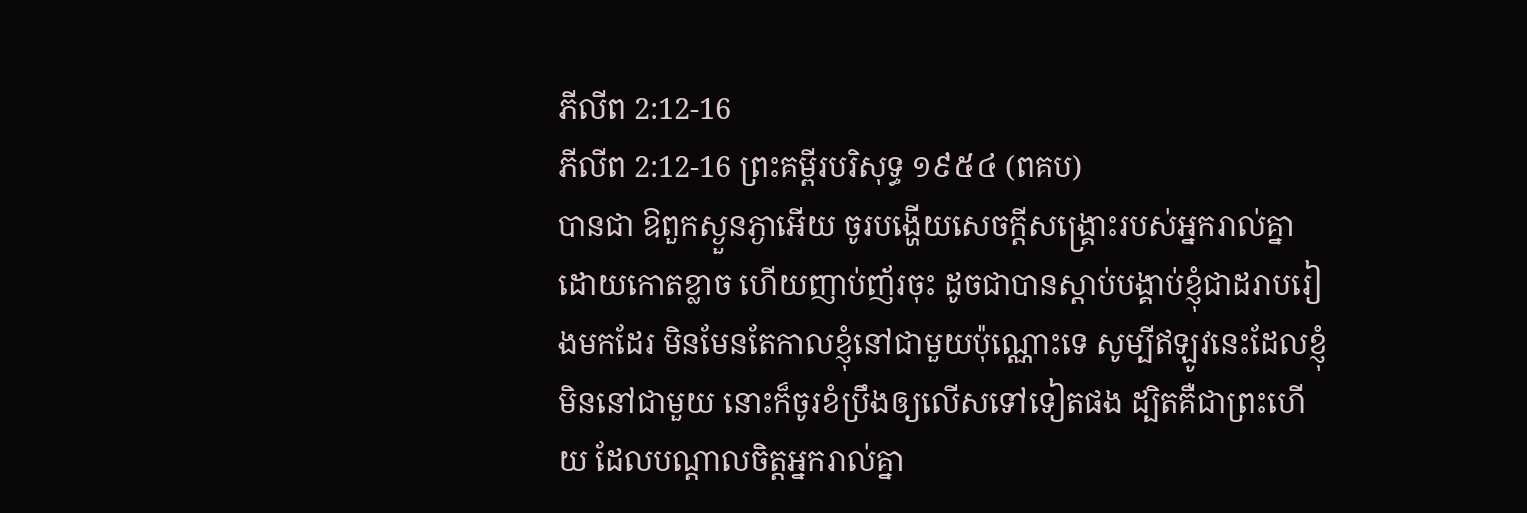ភីលីព 2:12-16
ភីលីព 2:12-16 ព្រះគម្ពីរបរិសុទ្ធ ១៩៥៤ (ពគប)
បានជា ឱពួកស្ងួនភ្ងាអើយ ចូរបង្ហើយសេចក្ដីសង្គ្រោះរបស់អ្នករាល់គ្នា ដោយកោតខ្លាច ហើយញាប់ញ័រចុះ ដូចជាបានស្តាប់បង្គាប់ខ្ញុំជាដរាបរៀងមកដែរ មិនមែនតែកាលខ្ញុំនៅជាមួយប៉ុណ្ណោះទេ សូម្បីឥឡូវនេះដែលខ្ញុំមិននៅជាមួយ នោះក៏ចូរខំប្រឹងឲ្យលើសទៅទៀតផង ដ្បិតគឺជាព្រះហើយ ដែលបណ្តាលចិត្តអ្នករាល់គ្នា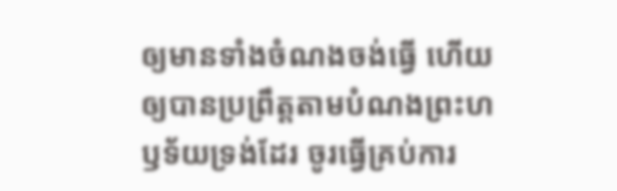ឲ្យមានទាំងចំណងចង់ធ្វើ ហើយឲ្យបានប្រព្រឹត្តតាមបំណងព្រះហឫទ័យទ្រង់ដែរ ចូរធ្វើគ្រប់ការ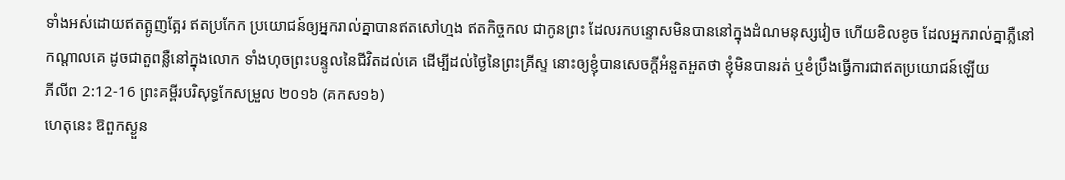ទាំងអស់ដោយឥតត្អូញត្អែរ ឥតប្រកែក ប្រយោជន៍ឲ្យអ្នករាល់គ្នាបានឥតសៅហ្មង ឥតកិច្ចកល ជាកូនព្រះ ដែលរកបន្ទោសមិនបាននៅក្នុងដំណមនុស្សវៀច ហើយខិលខូច ដែលអ្នករាល់គ្នាភ្លឺនៅកណ្តាលគេ ដូចជាតួពន្លឺនៅក្នុងលោក ទាំងហុចព្រះបន្ទូលនៃជីវិតដល់គេ ដើម្បីដល់ថ្ងៃនៃព្រះគ្រីស្ទ នោះឲ្យខ្ញុំបានសេចក្ដីអំនួតអួតថា ខ្ញុំមិនបានរត់ ឬខំប្រឹងធ្វើការជាឥតប្រយោជន៍ឡើយ
ភីលីព 2:12-16 ព្រះគម្ពីរបរិសុទ្ធកែសម្រួល ២០១៦ (គកស១៦)
ហេតុនេះ ឱពួកស្ងួន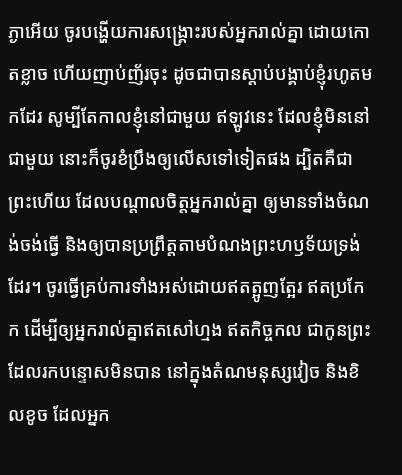ភ្ងាអើយ ចូរបង្ហើយការសង្គ្រោះរបស់អ្នករាល់គ្នា ដោយកោតខ្លាច ហើយញាប់ញ័រចុះ ដូចជាបានស្តាប់បង្គាប់ខ្ញុំរហូតមកដែរ សូម្បីតែកាលខ្ញុំនៅជាមួយ ឥឡូវនេះ ដែលខ្ញុំមិននៅជាមួយ នោះក៏ចូរខំប្រឹងឲ្យលើសទៅទៀតផង ដ្បិតគឺជាព្រះហើយ ដែលបណ្តាលចិត្តអ្នករាល់គ្នា ឲ្យមានទាំងចំណង់ចង់ធ្វើ និងឲ្យបានប្រព្រឹត្តតាមបំណងព្រះហឫទ័យទ្រង់ដែរ។ ចូរធ្វើគ្រប់ការទាំងអស់ដោយឥតត្អូញត្អែរ ឥតប្រកែក ដើម្បីឲ្យអ្នករាល់គ្នាឥតសៅហ្មង ឥតកិច្ចកល ជាកូនព្រះដែលរកបន្ទោសមិនបាន នៅក្នុងតំណមនុស្សវៀច និងខិលខូច ដែលអ្នក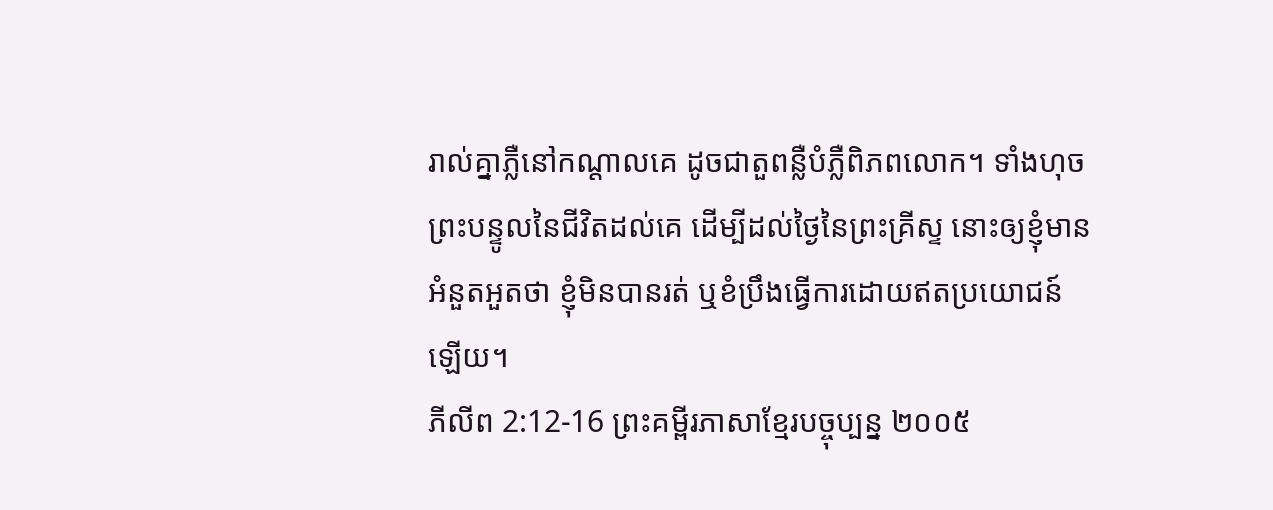រាល់គ្នាភ្លឺនៅកណ្ដាលគេ ដូចជាតួពន្លឺបំភ្លឺពិភពលោក។ ទាំងហុចព្រះបន្ទូលនៃជីវិតដល់គេ ដើម្បីដល់ថ្ងៃនៃព្រះគ្រីស្ទ នោះឲ្យខ្ញុំមានអំនួតអួតថា ខ្ញុំមិនបានរត់ ឬខំប្រឹងធ្វើការដោយឥតប្រយោជន៍ឡើយ។
ភីលីព 2:12-16 ព្រះគម្ពីរភាសាខ្មែរបច្ចុប្បន្ន ២០០៥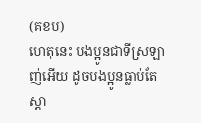(គខប)
ហេតុនេះ បងប្អូនជាទីស្រឡាញ់អើយ ដូចបងប្អូនធ្លាប់តែស្ដា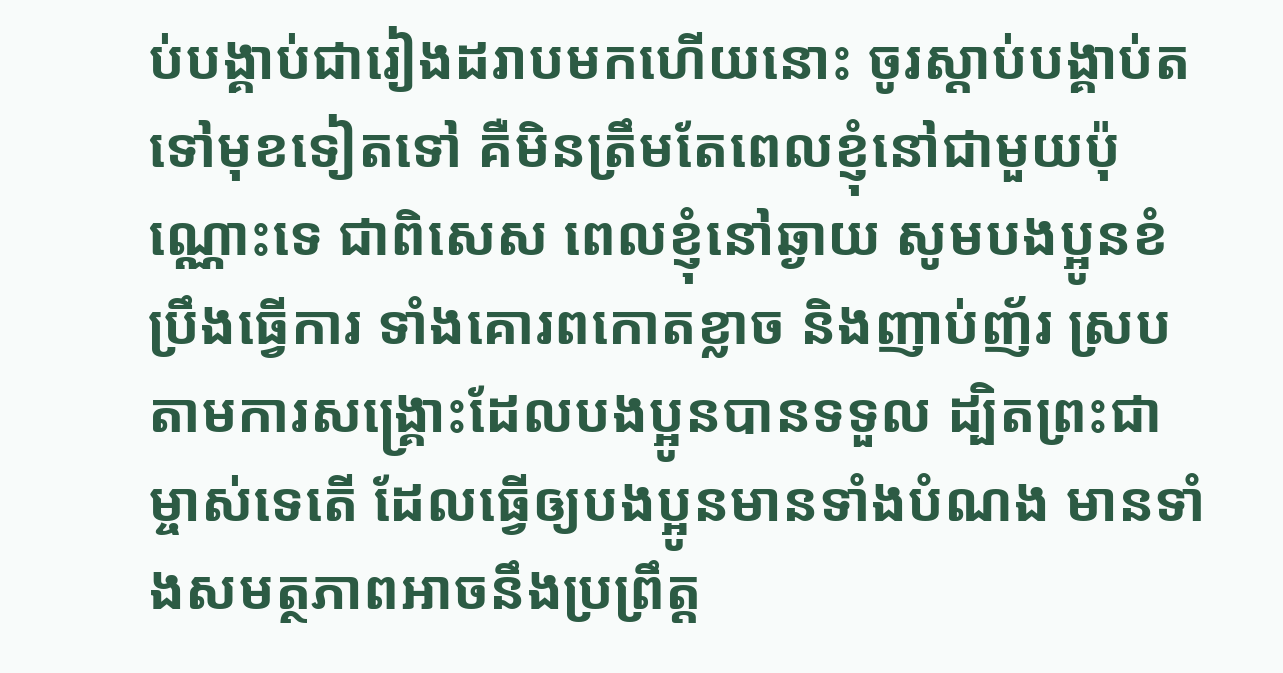ប់បង្គាប់ជារៀងដរាបមកហើយនោះ ចូរស្ដាប់បង្គាប់តទៅមុខទៀតទៅ គឺមិនត្រឹមតែពេលខ្ញុំនៅជាមួយប៉ុណ្ណោះទេ ជាពិសេស ពេលខ្ញុំនៅឆ្ងាយ សូមបងប្អូនខំប្រឹងធ្វើការ ទាំងគោរពកោតខ្លាច និងញាប់ញ័រ ស្របតាមការសង្គ្រោះដែលបងប្អូនបានទទួល ដ្បិតព្រះជាម្ចាស់ទេតើ ដែលធ្វើឲ្យបងប្អូនមានទាំងបំណង មានទាំងសមត្ថភាពអាចនឹងប្រព្រឹត្ត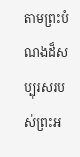តាមព្រះបំណងដ៏សប្បុរសរបស់ព្រះអ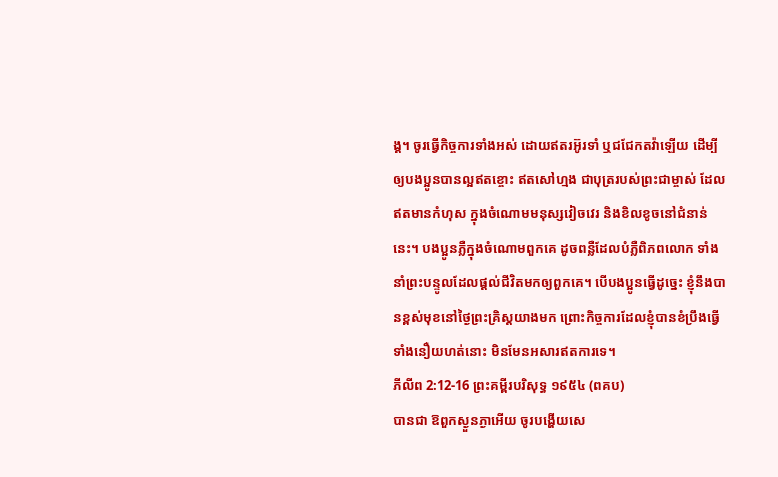ង្គ។ ចូរធ្វើកិច្ចការទាំងអស់ ដោយឥតរអ៊ូរទាំ ឬជជែកតវ៉ាឡើយ ដើម្បីឲ្យបងប្អូនបានល្អឥតខ្ចោះ ឥតសៅហ្មង ជាបុត្ររបស់ព្រះជាម្ចាស់ ដែលឥតមានកំហុស ក្នុងចំណោមមនុស្សវៀចវេរ និងខិលខូចនៅជំនាន់នេះ។ បងប្អូនភ្លឺក្នុងចំណោមពួកគេ ដូចពន្លឺដែលបំភ្លឺពិភពលោក ទាំងនាំព្រះបន្ទូលដែលផ្ដល់ជីវិតមកឲ្យពួកគេ។ បើបងប្អូនធ្វើដូច្នេះ ខ្ញុំនឹងបានខ្ពស់មុខនៅថ្ងៃព្រះគ្រិស្តយាងមក ព្រោះកិច្ចការដែលខ្ញុំបានខំប្រឹងធ្វើ ទាំងនឿយហត់នោះ មិនមែនអសារឥតការទេ។
ភីលីព 2:12-16 ព្រះគម្ពីរបរិសុទ្ធ ១៩៥៤ (ពគប)
បានជា ឱពួកស្ងួនភ្ងាអើយ ចូរបង្ហើយសេ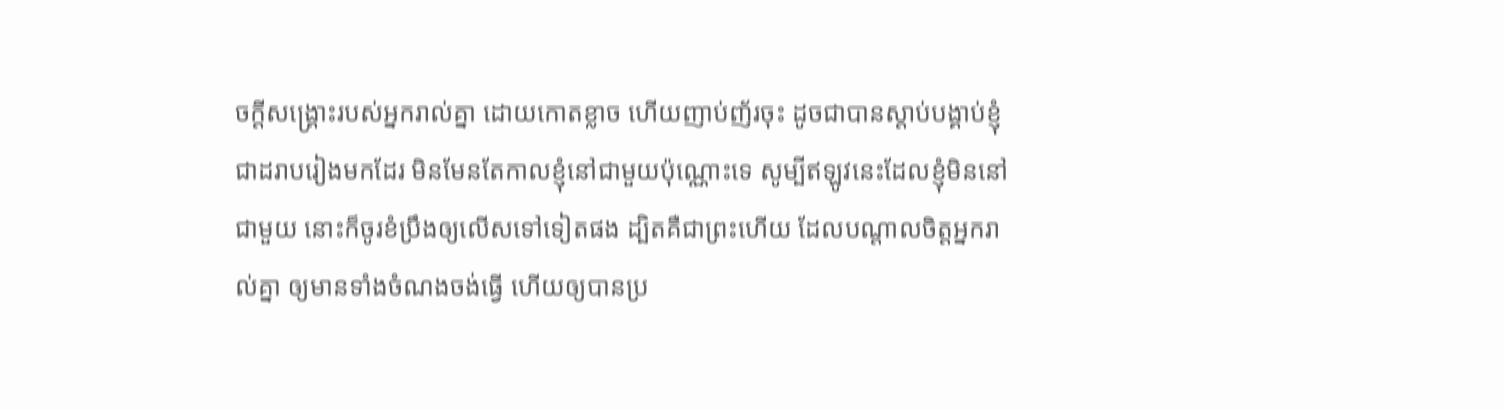ចក្ដីសង្គ្រោះរបស់អ្នករាល់គ្នា ដោយកោតខ្លាច ហើយញាប់ញ័រចុះ ដូចជាបានស្តាប់បង្គាប់ខ្ញុំជាដរាបរៀងមកដែរ មិនមែនតែកាលខ្ញុំនៅជាមួយប៉ុណ្ណោះទេ សូម្បីឥឡូវនេះដែលខ្ញុំមិននៅជាមួយ នោះក៏ចូរខំប្រឹងឲ្យលើសទៅទៀតផង ដ្បិតគឺជាព្រះហើយ ដែលបណ្តាលចិត្តអ្នករាល់គ្នា ឲ្យមានទាំងចំណងចង់ធ្វើ ហើយឲ្យបានប្រ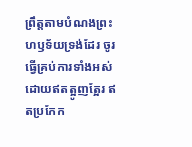ព្រឹត្តតាមបំណងព្រះហឫទ័យទ្រង់ដែរ ចូរធ្វើគ្រប់ការទាំងអស់ដោយឥតត្អូញត្អែរ ឥតប្រកែក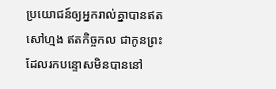ប្រយោជន៍ឲ្យអ្នករាល់គ្នាបានឥតសៅហ្មង ឥតកិច្ចកល ជាកូនព្រះ ដែលរកបន្ទោសមិនបាននៅ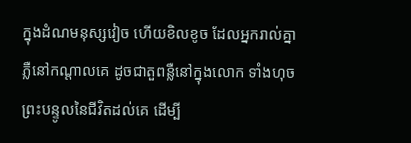ក្នុងដំណមនុស្សវៀច ហើយខិលខូច ដែលអ្នករាល់គ្នាភ្លឺនៅកណ្តាលគេ ដូចជាតួពន្លឺនៅក្នុងលោក ទាំងហុចព្រះបន្ទូលនៃជីវិតដល់គេ ដើម្បី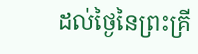ដល់ថ្ងៃនៃព្រះគ្រី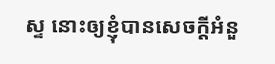ស្ទ នោះឲ្យខ្ញុំបានសេចក្ដីអំនួ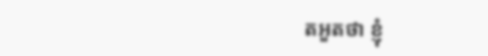តអួតថា ខ្ញុំ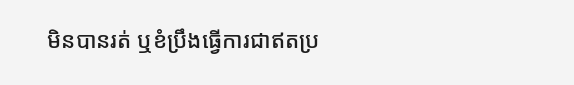មិនបានរត់ ឬខំប្រឹងធ្វើការជាឥតប្រ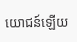យោជន៍ឡើយ